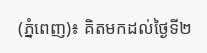(ភ្នំពេញ)៖ គិតមកដល់ថ្ងៃទី២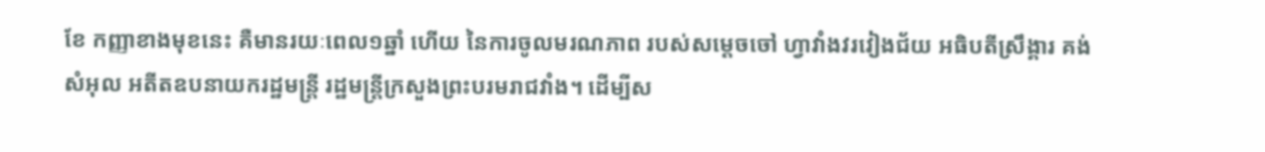ខែ កញ្ញាខាងមុខនេះ គឺមានរយៈពេល១ឆ្នាំ ហើយ នៃការចូលមរណភាព របស់សម្ដេចចៅ ហ្វាវាំងវរវៀងជ័យ អធិបតីស្រឹង្គារ គង់ សំអុល អតីតឧបនាយករដ្ឋមន្ត្រី រដ្ឋមន្ត្រីក្រសួងព្រះបរមរាជវាំង។ ដើម្បីស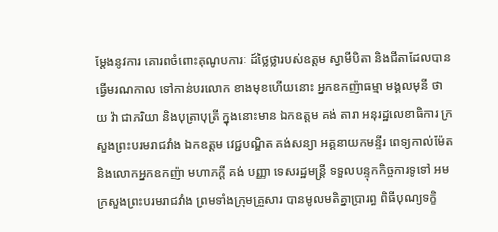ម្តែងនូវការ គោរពចំពោះគុណូបការៈ ដ៍ថ្លៃថ្លារបស់ឧត្តម ស្វាមីបិតា និងជីតាដែលបាន ធ្វើមរណកាល ទៅកាន់បរលោក ខាងមុខហើយនោះ អ្នកឧកញ៉ាធម្មា មង្គលមុនី ថាយ វ៉ា ជាភរិយា និងបុត្រាបុត្រី ក្នុងនោះមាន ឯកឧត្តម គង់ តារា អនុរដ្ឋលេខាធិការ ក្រសួងព្រះបរមរាជវាំង ឯកឧត្តម វេជ្ជបណ្ឌិត គង់សន្យា អគ្គនាយកមន្ទីរ ពេទ្យកាល់ម៉ែត និងលោកអ្នកឧកញ៉ា មហាភក្តី គង់ បញ្ញា ទេសរដ្ឋមន្ត្រី ទទួលបន្ទុកកិច្ចការទូទៅ អមក្រសួងព្រះបរមរាជវាំង ព្រមទាំងក្រុមគ្រួសារ បានមូលមតិគ្នាប្រារព្ធ ពិធីបុណ្យទក្ខិ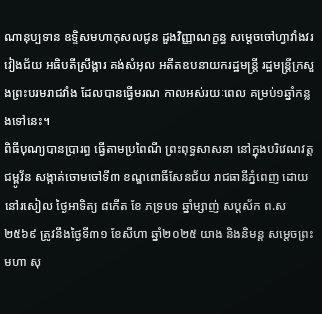ណានុប្បទាន ឧទ្ទិសមហាកុសលជូន ដួងវិញ្ញាណក្ខន្ធ សម្ដេចចៅហ្វាវាំងវរវៀងជ័យ អធិបតីស្រឹង្គារ គង់សំអុល អតីតឧបនាយករដ្ឋមន្ត្រី រដ្ឋមន្ត្រីក្រសួងព្រះបរមរាជវាំង ដែលបានធ្វើមរណ កាលអស់រយៈពេល គម្រប់១ឆ្នាំកន្លងទៅនេះ។
ពិធីបុណ្យបានប្រារព្ធ ធ្វើតាមប្រពៃណី ព្រះពុទ្ធសាសនា នៅក្នុងបរិវេណវត្តជម្ពូវ័ន សង្កាត់ចោមចៅទី៣ ខណ្ឌពោធិ៍សែនជ័យ រាជធានីភ្នំពេញ ដោយនៅរសៀល ថ្ងៃអាទិត្យ ៨កើត ខែ ភទ្របទ ឆ្នាំម្សាញ់ សប្តស័ក ព.ស២៥៦៩ ត្រូវនឹងថ្ងៃទី៣១ ខែសីហា ឆ្នាំ២០២៥ យាង និងនិមន្ត សម្តេចព្រះមហា សុ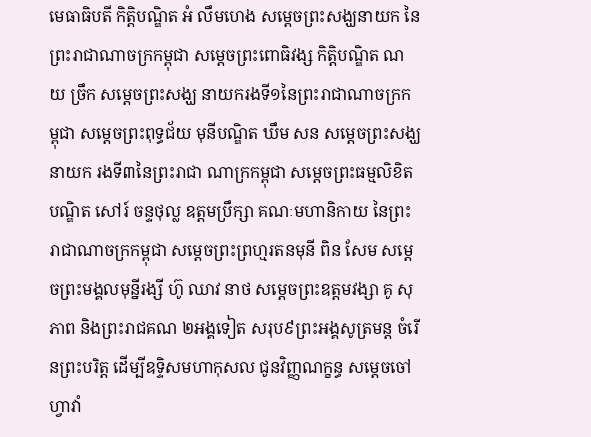មេធាធិបតី កិត្តិបណ្ឌិត អំ លឹមហេង សម្តេចព្រះសង្ឃនាយក នៃព្រះរាជាណាចក្រកម្ពុជា សម្តេចព្រះពោធិវង្ស កិត្តិបណ្ឌិត ណយ ច្រឹក សម្តេចព្រះសង្ឃ នាយករងទី១នៃព្រះរាជាណាចក្រកម្ពុជា សម្តេចព្រះពុទ្ធជ័យ មុនីបណ្ឌិត ឃឹម សន សម្តេចព្រះសង្ឃនាយក រងទី៣នៃព្រះរាជា ណាក្រកម្ពុជា សម្តេចព្រះធម្មលិខិត បណ្ឌិត សៅរ៍ ចន្ទថុល្ល ឧត្តមប្រឹក្សា គណៈមហានិកាយ នៃព្រះរាជាណាចក្រកម្ពុជា សម្តេចព្រះព្រហ្មរតនមុនី ពិន សែម សម្ដេចព្រះមង្គលមុន្នីរង្សី ហ៊ូ ឈាវ នាថ សម្តេចព្រះឧត្តមវង្សា គូ សុភាព និងព្រះរាជគណ ២អង្គទៀត សរុប៩ព្រះអង្គសូត្រមន្ត ចំរើនព្រះបរិត្ត ដើម្បីឧទ្ទិសមហាកុសល ជូនវិញ្ញណក្ខន្ធ សម្ដេចចៅហ្វាវាំ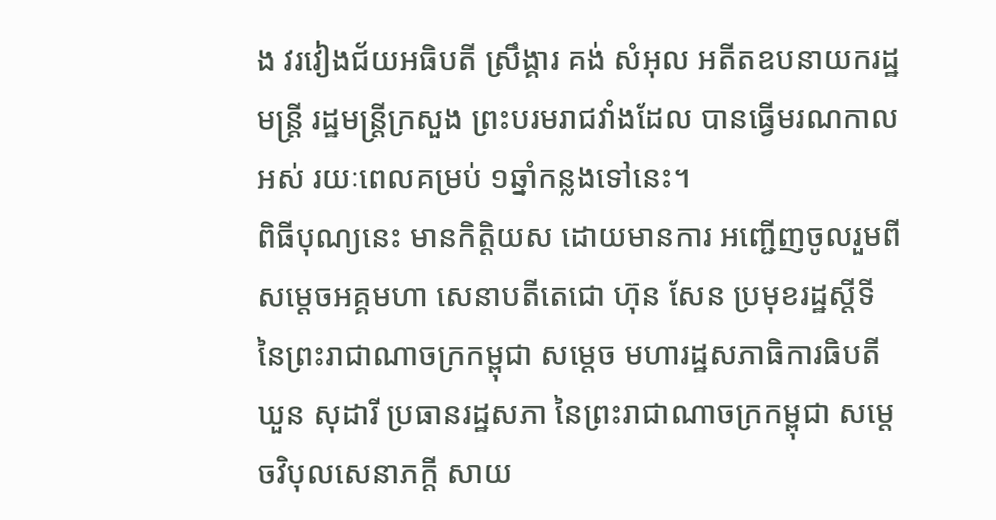ង វរវៀងជ័យអធិបតី ស្រឹង្គារ គង់ សំអុល អតីតឧបនាយករដ្ឋមន្ត្រី រដ្ឋមន្ត្រីក្រសួង ព្រះបរមរាជវាំងដែល បានធ្វើមរណកាលអស់ រយៈពេលគម្រប់ ១ឆ្នាំកន្លងទៅនេះ។
ពិធីបុណ្យនេះ មានកិត្តិយស ដោយមានការ អញ្ជើញចូលរួមពី សម្តេចអគ្គមហា សេនាបតីតេជោ ហ៊ុន សែន ប្រមុខរដ្ឋស្តីទី នៃព្រះរាជាណាចក្រកម្ពុជា សម្តេច មហារដ្ឋសភាធិការធិបតី ឃួន សុដារី ប្រធានរដ្ឋសភា នៃព្រះរាជាណាចក្រកម្ពុជា សម្តេចវិបុលសេនាភក្តី សាយ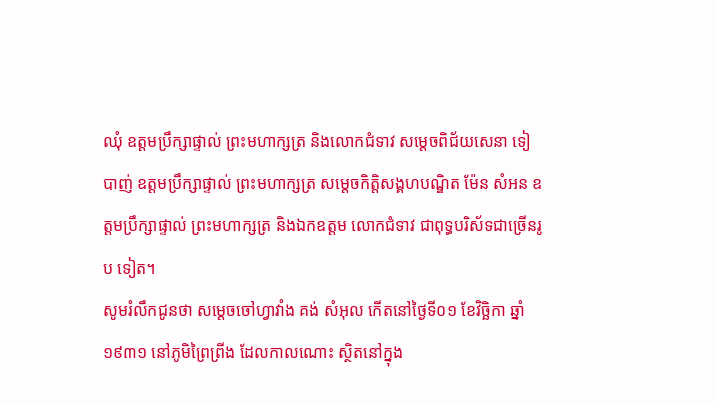ឈុំ ឧត្តមប្រឹក្សាផ្ទាល់ ព្រះមហាក្សត្រ និងលោកជំទាវ សម្តេចពិជ័យសេនា ទៀ បាញ់ ឧត្តមប្រឹក្សាផ្ទាល់ ព្រះមហាក្សត្រ សម្តេចកិត្តិសង្គហបណ្ឌិត ម៉ែន សំអន ឧត្តមប្រឹក្សាផ្ទាល់ ព្រះមហាក្សត្រ និងឯកឧត្តម លោកជំទាវ ជាពុទ្ធបរិស័ទជាច្រើនរូប ទៀត។
សូមរំលឹកជូនថា សម្ដេចចៅហ្វាវាំង គង់ សំអុល កើតនៅថ្ងៃទី០១ ខែវិច្ឆិកា ឆ្នាំ១៩៣១ នៅភូមិព្រៃព្រីង ដែលកាលណោះ ស្ថិតនៅក្នុង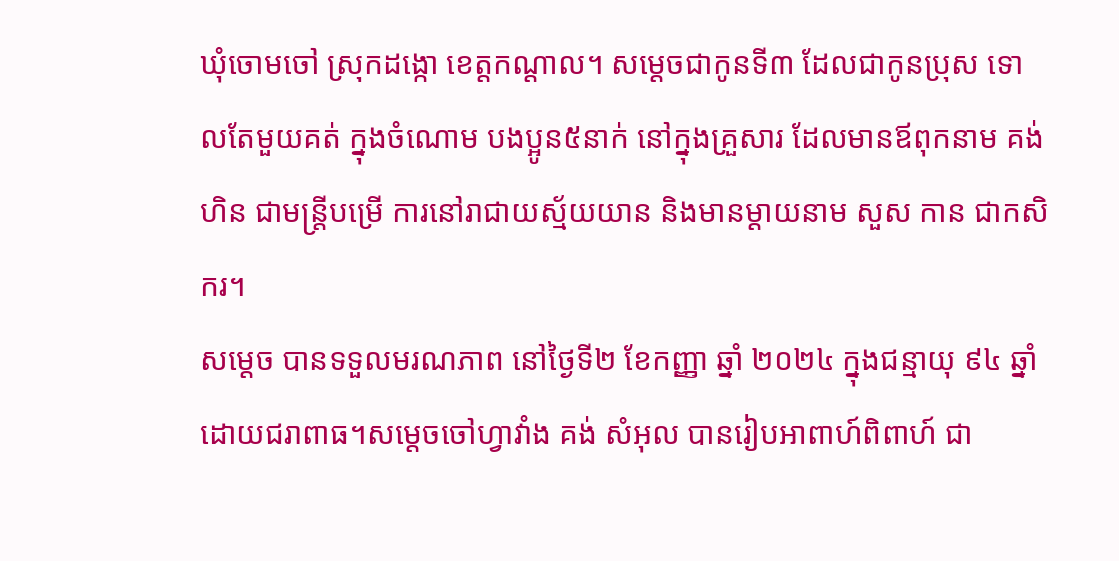ឃុំចោមចៅ ស្រុកដង្កោ ខេត្តកណ្ដាល។ សម្ដេចជាកូនទី៣ ដែលជាកូនប្រុស ទោលតែមួយគត់ ក្នុងចំណោម បងប្អូន៥នាក់ នៅក្នុងគ្រួសារ ដែលមានឪពុកនាម គង់ ហិន ជាមន្ត្រីបម្រើ ការនៅរាជាយស្ម័យយាន និងមានម្ដាយនាម សួស កាន ជាកសិករ។
សម្តេច បានទទួលមរណភាព នៅថ្ងៃទី២ ខែកញ្ញា ឆ្នាំ ២០២៤ ក្នុងជន្មាយុ ៩៤ ឆ្នាំ ដោយជរាពាធ។សម្ដេចចៅហ្វាវាំង គង់ សំអុល បានរៀបអាពាហ៍ពិពាហ៍ ជា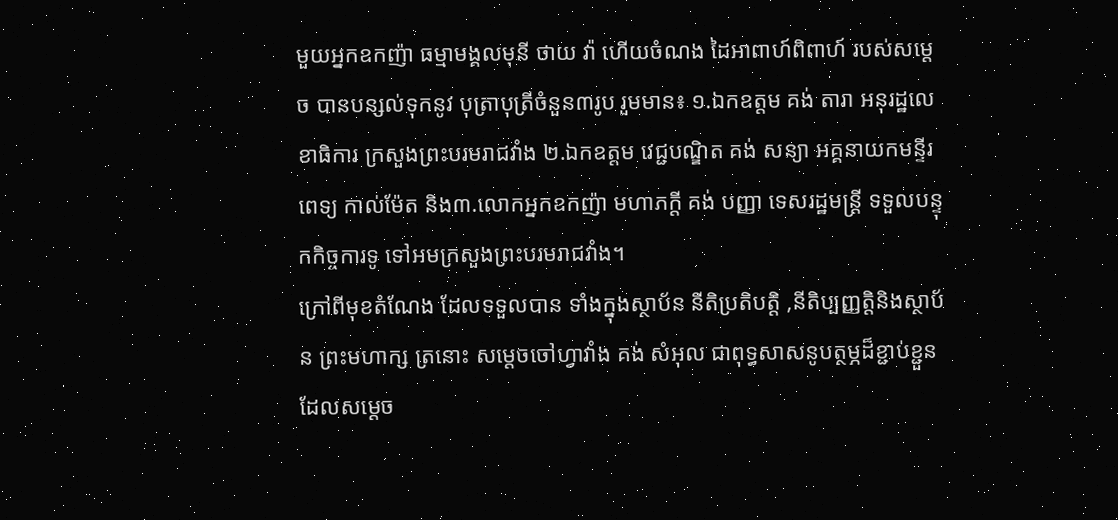មួយអ្នកឧកញ៉ា ធម្មាមង្គលមុនី ថាយ វ៉ា ហើយចំណង ដៃអាពាហ៍ពិពាហ៍ របស់សម្ដេច បានបន្សល់ទុកនូវ បុត្រាបុត្រីចំនួន៣រូប រួមមាន៖ ១.ឯកឧត្តម គង់ តារា អនុរដ្ឋលេខាធិការ ក្រសួងព្រះបរមរាជវាំង ២.ឯកឧត្តម វេជ្ជបណ្ឌិត គង់ សន្យា អគ្គនាយកមន្ទីរពេទ្យ កាល់ម៉ែត និង៣.លោកអ្នកឧកញ៉ា មហាភក្តី គង់ បញ្ញា ទេសរដ្ឋមន្ត្រី ទទួលបន្ទុកកិច្ចការទូ ទៅអមក្រសួងព្រះបរមរាជវាំង។
ក្រៅពីមុខតំណែង ដែលទទួលបាន ទាំងក្នុងស្ថាប័ន នីតិប្រតិបត្តិ ,នីតិប្បញ្ញត្តិនិងស្ថាប័ន ព្រះមហាក្ស ត្រនោះ សម្ដេចចៅហ្វាវាំង គង់ សំអុល ជាពុទ្ធសាសនូបត្ថម្ភដ៏ខ្ជាប់ខ្ជួន ដែលសម្ដេច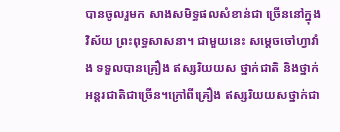បានចូលរួមក សាងសមិទ្ធផលសំខាន់ជា ច្រើននៅក្នុងវិស័យ ព្រះពុទ្ធសាសនា។ ជាមួយនេះ សម្ដេចចៅហ្វាវាំង ទទួលបានគ្រឿង ឥស្សរិយយស ថ្នាក់ជាតិ និងថ្នាក់អន្តរជាតិជាច្រើន។ក្រៅពីគ្រឿង ឥស្សរិយយសថ្នាក់ជា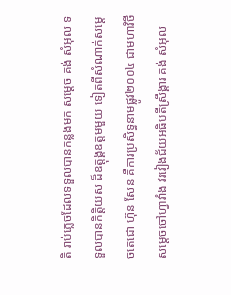តិ រាប់ភ្លេចដែលទទួលបានកន្លងមក សម្ដេច គង់ សំអុល ទទួលបានកិត្តិយស ដ៏ឧត្ដុង្គឧត្ដមមួយ ទៀតពីសំណាក់សម្ដេចតេជោ ហ៊ុន សែន គឺការប្រសិទ្ធនាមផ្លូវ២០០៤ ជាមហាវិថីសម្ដេចចៅហ្វាវាំង វរវៀងជ័យអធិបតីស្រឹង្គារ គង់ សំអុល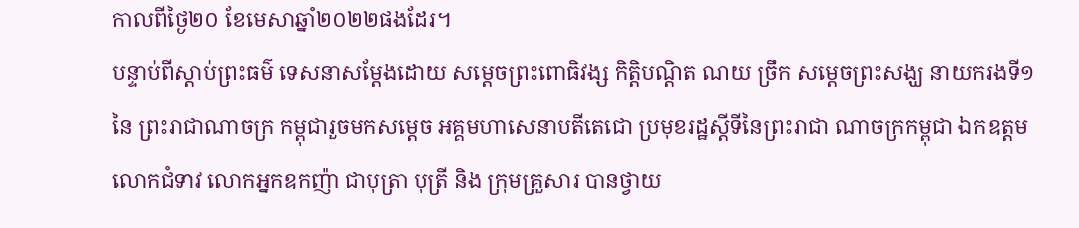កាលពីថ្ងៃ២០ ខែមេសាឆ្នាំ២០២២ផងដែរ។
បន្ទាប់ពីស្តាប់ព្រះធម៌ ទេសនាសម្តែងដោយ សម្តេចព្រះពោធិវង្ស កិត្តិបណ្ដិត ណយ ច្រឹក សម្តេចព្រះសង្ឃ នាយករងទី១នៃ ព្រះរាជាណាចក្រ កម្ពុជារួចមកសម្តេច អគ្គមហាសេនាបតីតេជោ ប្រមុខរដ្ឋស្តីទីនៃព្រះរាជា ណាចក្រកម្ពុជា ឯកឧត្តម លោកជំទាវ លោកអ្នកឧកញ៉ា ជាបុត្រា បុត្រី និង ក្រុមគ្រួសារ បានថ្វាយ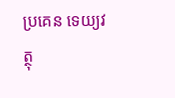ប្រគេន ទេយ្យវត្ថុ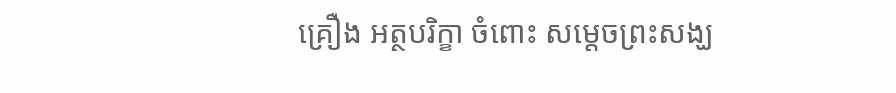គ្រឿង អត្ថបរិក្ខា ចំពោះ សម្តេចព្រះសង្ឃ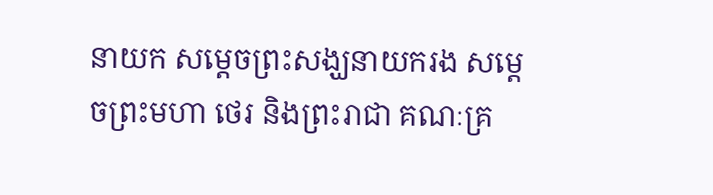នាយក សម្តេចព្រះសង្ឃនាយករង សម្តេចព្រះមហា ថេរ និងព្រះរាជា គណៈគ្រ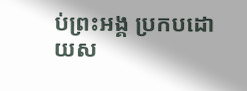ប់ព្រះអង្គ ប្រកបដោយស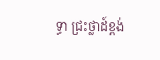ទ្ធា ជ្រះថ្លាដ៍ខ្ពង់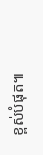ខ្ពស់បំផុត៕